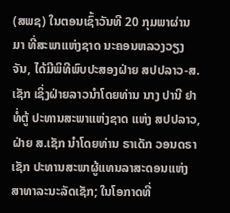(ສພຊ) ໃນຕອນເຊົ້າວັນທີ 20 ກຸມພາຜ່ານມາ ທີ່ສະພາແຫ່ງຊາດ ນະຄອນຫລວງວຽງຈັນ, ໄດ້ມີພິທີພົບປະສອງຝ່າຍ ສປປລາວ-ສ.ເຊັກ ເຊິ່ງຝ່າຍລາວນຳໂດຍທ່ານ ນາງ ປານີ ຢາທໍ່ຕູ້ ປະທານສະພາແຫ່ງຊາດ ແຫ່ງ ສປປລາວ, ຝ່າຍ ສ.ເຊັກ ນຳໂດຍທ່ານ ຣາເດັກ ວອນດຣາເຊັກ ປະທານສະພາຜູ້ແທນລາສະດອນແຫ່ງ ສາທາລະນະລັດເຊັກ; ໃນໂອກາດທີ່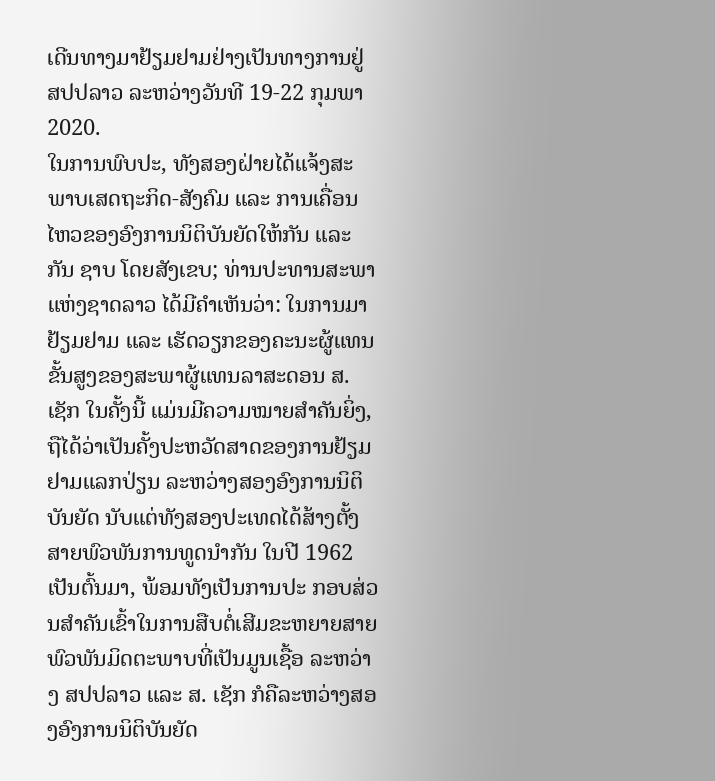ເດີນທາງມາຢ້ຽມຢາມຢ່າງເປັນທາງການຢູ່ ສປປລາວ ລະຫວ່າງວັນທີ 19-22 ກຸມພາ 2020.
ໃນການພົບປະ, ທັງສອງຝ່າຍໄດ້ແຈ້ງສະພາບເສດຖະກິດ-ສັງຄົມ ແລະ ການເຄື່ອນໄຫວຂອງອົງການນິຕິບັນຍັດໃຫ້ກັນ ແລະ ກັນ ຊາບ ໂດຍສັງເຂບ; ທ່ານປະທານສະພາແຫ່ງຊາດລາວ ໄດ້ມີຄຳເຫັນວ່າ: ໃນການມາຢ້ຽມຢາມ ແລະ ເຮັດວຽກຂອງຄະນະຜູ້ແທນຂັ້ນສູງຂອງສະພາຜູ້ແທນລາສະດອນ ສ.ເຊັກ ໃນຄັ້ງນີ້ ແມ່ນມີຄວາມໝາຍສໍາຄັນຍິ່ງ, ຖືໄດ້ວ່າເປັນຄັ້ງປະຫວັດສາດຂອງການຢ້ຽມຢາມແລກປ່ຽນ ລະຫວ່າງສອງອົງການນິຕິບັນຍັດ ນັບແຕ່ທັງສອງປະເທດໄດ້ສ້າງຕັ້ງສາຍພົວພັນການທູດນໍາກັນ ໃນປີ 1962 ເປັນຕົ້ນມາ, ພ້ອມທັງເປັນການປະ ກອບສ່ວນສໍາຄັນເຂົ້າໃນການສືບຕໍ່ເສີມຂະຫຍາຍສາຍພົວພັນມິດຕະພາບທີ່ເປັນມູນເຊື້ອ ລະຫວ່າງ ສປປລາວ ແລະ ສ. ເຊັກ ກໍຄືລະຫວ່າງສອງອົງການນິຕິບັນຍັດ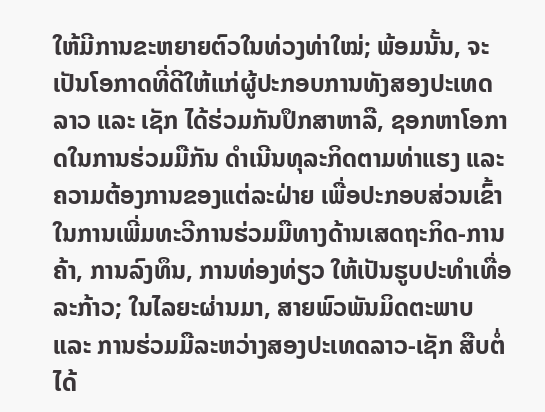ໃຫ້ມີການຂະຫຍາຍຕົວໃນທ່ວງທ່າໃໝ່; ພ້ອມນັ້ນ, ຈະເປັນໂອກາດທີ່ດີໃຫ້ແກ່ຜູ້ປະກອບການທັງສອງປະເທດ ລາວ ແລະ ເຊັກ ໄດ້ຮ່ວມກັນປຶກສາຫາລື, ຊອກຫາໂອກາດໃນການຮ່ວມມືກັນ ດຳເນີນທຸລະກິດຕາມທ່າແຮງ ແລະ ຄວາມຕ້ອງການຂອງແຕ່ລະຝ່າຍ ເພື່ອປະກອບສ່ວນເຂົ້າໃນການເພີ່ມທະວີການຮ່ວມມືທາງດ້ານເສດຖະກິດ-ການຄ້າ, ການລົງທຶນ, ການທ່ອງທ່ຽວ ໃຫ້ເປັນຮູບປະທຳເທື່ອລະກ້າວ; ໃນໄລຍະຜ່ານມາ, ສາຍພົວພັນມິດຕະພາບ ແລະ ການຮ່ວມມືລະຫວ່າງສອງປະເທດລາວ-ເຊັກ ສືບຕໍ່ໄດ້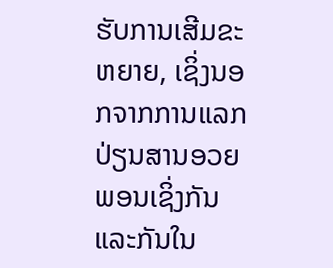ຮັບການເສີມຂະຫຍາຍ, ເຊິ່ງນອກຈາກການແລກປ່ຽນສານອວຍພອນເຊິ່ງກັນແລະກັນໃນ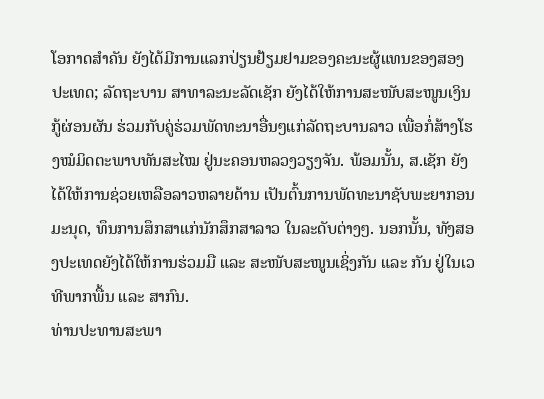ໂອກາດສໍາຄັນ ຍັງໄດ້ມີການແລກປ່ຽນຢ້ຽມຢາມຂອງຄະນະຜູ້ແທນຂອງສອງປະເທດ; ລັດຖະບານ ສາທາລະນະລັດເຊັກ ຍັງໄດ້ໃຫ້ການສະໜັບສະໜູນເງິນກູ້ຜ່ອນຜັນ ຮ່ວມກັບຄູ່ຮ່ວມພັດທະນາອື່ນໆແກ່ລັດຖະບານລາວ ເພື່ອກໍ່ສ້າງໂຮງໝໍມິດຕະພາບທັນສະໄໝ ຢູ່ນະຄອນຫລວງວຽງຈັນ. ພ້ອມນັ້ນ, ສ.ເຊັກ ຍັງໄດ້ໃຫ້ການຊ່ວຍເຫລືອລາວຫລາຍດ້ານ ເປັນຕົ້ນການພັດທະນາຊັບພະຍາກອນມະນຸດ, ທຶນການສຶກສາແກ່ນັກສຶກສາລາວ ໃນລະດັບຕ່າງໆ. ນອກນັ້ນ, ທັງສອງປະເທດຍັງໄດ້ໃຫ້ການຮ່ວມມື ແລະ ສະໜັບສະໜູນເຊິ່ງກັນ ແລະ ກັນ ຢູ່ໃນເວທີພາກພື້ນ ແລະ ສາກົນ.
ທ່ານປະທານສະພາ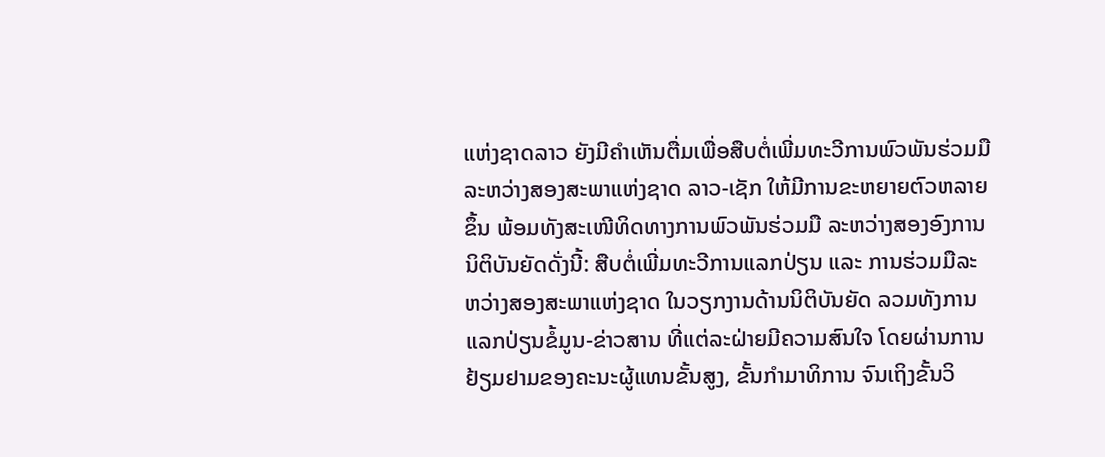ແຫ່ງຊາດລາວ ຍັງມີຄຳເຫັນຕື່ມເພື່ອສືບຕໍ່ເພີ່ມທະວີການພົວພັນຮ່ວມມື ລະຫວ່າງສອງສະພາແຫ່ງຊາດ ລາວ-ເຊັກ ໃຫ້ມີການຂະຫຍາຍຕົວຫລາຍຂຶ້ນ ພ້ອມທັງສະເໜີທິດທາງການພົວພັນຮ່ວມມື ລະຫວ່າງສອງອົງການນິຕິບັນຍັດດັ່ງນີ້: ສືບຕໍ່ເພີ່ມທະວີການແລກປ່ຽນ ແລະ ການຮ່ວມມືລະຫວ່າງສອງສະພາແຫ່ງຊາດ ໃນວຽກງານດ້ານນິຕິບັນຍັດ ລວມທັງການແລກປ່ຽນຂໍ້ມູນ-ຂ່າວສານ ທີ່ແຕ່ລະຝ່າຍມີຄວາມສົນໃຈ ໂດຍຜ່ານການຢ້ຽມຢາມຂອງຄະນະຜູ້ແທນຂັ້ນສູງ, ຂັ້ນກໍາມາທິການ ຈົນເຖິງຂັ້ນວິ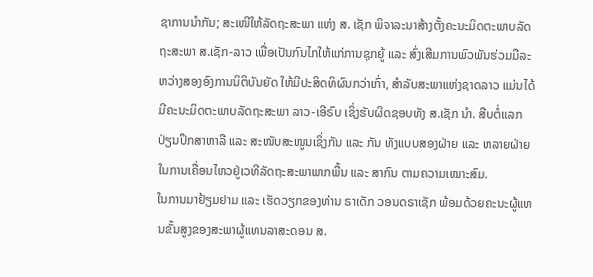ຊາການນໍາກັນ; ສະເໜີໃຫ້ລັດຖະສະພາ ແຫ່ງ ສ. ເຊັກ ພິຈາລະນາສ້າງຕັ້ງຄະນະມິດຕະພາບລັດຖະສະພາ ສ.ເຊັກ-ລາວ ເພື່ອເປັນກົນໄກໃຫ້ແກ່ການຊຸກຍູ້ ແລະ ສົ່ງເສີມການພົວພັນຮ່ວມມືລະຫວ່າງສອງອົງການນິຕິບັນຍັດ ໃຫ້ມີປະສິດທິຜົນກວ່າເກົ່າ, ສໍາລັບສະພາແຫ່ງຊາດລາວ ແມ່ນໄດ້ມີຄະນະມິດຕະພາບລັດຖະສະພາ ລາວ-ເອີຣົບ ເຊິ່ງຮັບຜິດຊອບທັງ ສ.ເຊັກ ນໍາ. ສືບຕໍ່ແລກປ່ຽນປຶກສາຫາລື ແລະ ສະໜັບສະໜູນເຊິ່ງກັນ ແລະ ກັນ ທັງແບບສອງຝ່າຍ ແລະ ຫລາຍຝ່າຍ ໃນການເຄື່ອນໄຫວຢູ່ເວທີລັດຖະສະພາພາກພື້ນ ແລະ ສາກົນ ຕາມຄວາມເໝາະສົມ.
ໃນການມາຢ້ຽມຢາມ ແລະ ເຮັດວຽກຂອງທ່ານ ຣາເດັກ ວອນດຣາເຊັກ ພ້ອມດ້ວຍຄະນະຜູ້ແທນຂັ້ນສູງຂອງສະພາຜູ້ແທນລາສະດອນ ສ.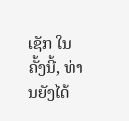ເຊັກ ໃນຄັ້ງນີ້, ທ່ານຍັງໄດ້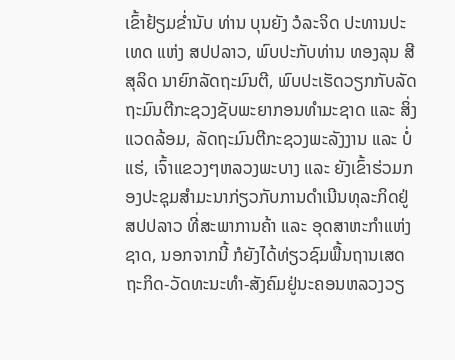ເຂົ້າຢ້ຽມຂໍ່ານັບ ທ່ານ ບຸນຍັງ ວໍລະຈິດ ປະທານປະເທດ ແຫ່ງ ສປປລາວ, ພົບປະກັບທ່ານ ທອງລຸນ ສີສຸລິດ ນາຍົກລັດຖະມົນຕີ, ພົບປະເຮັດວຽກກັບລັດຖະມົນຕີກະຊວງຊັບພະຍາກອນທໍາມະຊາດ ແລະ ສິ່ງແວດລ້ອມ, ລັດຖະມົນຕີກະຊວງພະລັງງານ ແລະ ບໍ່ແຮ່, ເຈົ້າແຂວງໆຫລວງພະບາງ ແລະ ຍັງເຂົ້າຮ່ວມກອງປະຊຸມສຳມະນາກ່ຽວກັບການດຳເນີນທຸລະກິດຢູ່ ສປປລາວ ທີ່ສະພາການຄ້າ ແລະ ອຸດສາຫະກຳແຫ່ງຊາດ, ນອກຈາກນີ້ ກໍຍັງໄດ້ທ່ຽວຊົມພື້ນຖານເສດຖະກິດ-ວັດທະນະທຳ-ສັງຄົມຢູ່ນະຄອນຫລວງວຽ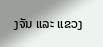ງຈັນ ແລະ ແຂວງ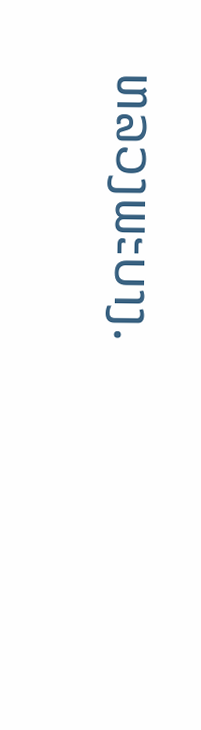ຫລວງພະບາງ.